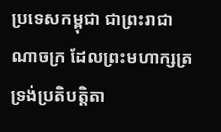ប្រទេសកម្ពុជា ជាព្រះរាជាណាចក្រ ដែលព្រះមហាក្សត្រទ្រង់ប្រតិបត្តិតា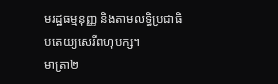មរដ្ឋធម្មនុញ្ញ និងតាមលទ្ធិប្រជាធិបតេយ្យសេរីពហុបក្ស។
មាត្រា២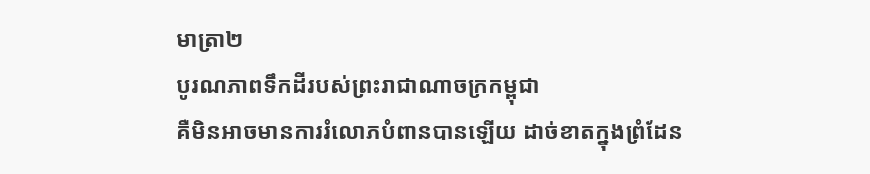មាត្រា២
បូរណភាពទឹកដីរបស់ព្រះរាជាណាចក្រកម្ពុជា
គឺមិនអាចមានការរំលោភបំពានបានឡើយ ដាច់ខាតក្នុងព្រំដែន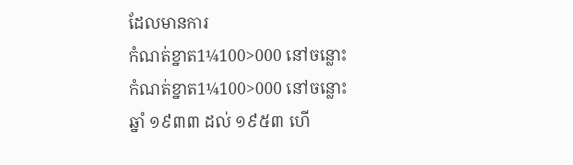ដែលមានការ
កំណត់ខ្នាត1¼100>000 នៅចន្លោះ
កំណត់ខ្នាត1¼100>000 នៅចន្លោះ
ឆ្នាំ ១៩៣៣ ដល់ ១៩៥៣ ហើ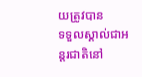យត្រូវបាន
ទទួលស្គាល់ជាអន្ដរជាតិនៅ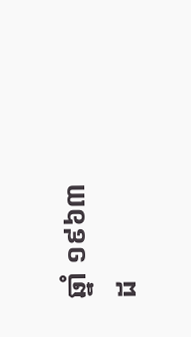ឆ្នាំ ១៩៦៣
ដ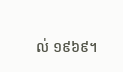ល់ ១៩៦៩។